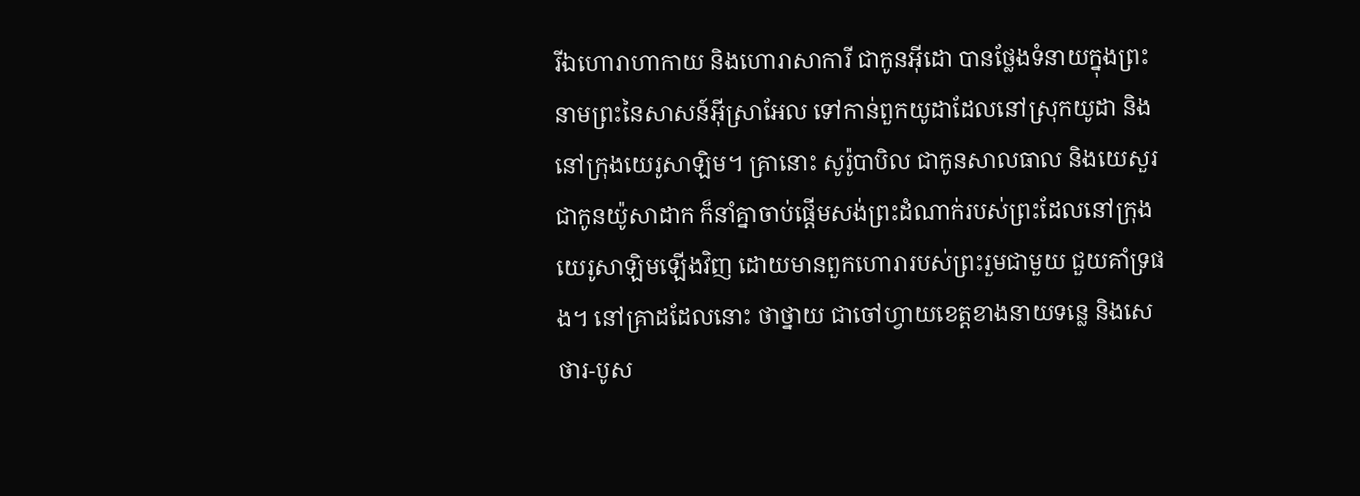រីឯហោរាហាកាយ និងហោរាសាការី ជាកូនអ៊ីដោ បានថ្លែងទំនាយក្នុងព្រះនាមព្រះនៃសាសន៍អ៊ីស្រាអែល ទៅកាន់ពួកយូដាដែលនៅស្រុកយូដា និងនៅក្រុងយេរូសាឡិម។ គ្រានោះ សូរ៉ូបាបិល ជាកូនសាលធាល និងយេសួរ ជាកូនយ៉ូសាដាក ក៏នាំគ្នាចាប់ផ្ដើមសង់ព្រះដំណាក់របស់ព្រះដែលនៅក្រុងយេរូសាឡិមឡើងវិញ ដោយមានពួកហោរារបស់ព្រះរួមជាមួយ ជួយគាំទ្រផង។ នៅគ្រាដដែលនោះ ថាថ្នាយ ជាចៅហ្វាយខេត្តខាងនាយទន្លេ និងសេថារ-បូស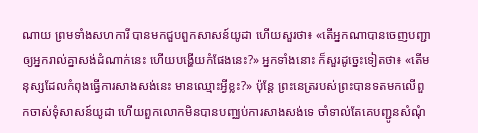ណាយ ព្រមទាំងសហការី បានមកជួបពួកសាសន៍យូដា ហើយសួរថា៖ «តើអ្នកណាបានចេញបញ្ជាឲ្យអ្នករាល់គ្នាសង់ដំណាក់នេះ ហើយបង្ហើយកំផែងនេះ?» អ្នកទាំងនោះ ក៏សួរដូច្នេះទៀតថា៖ «តើមនុស្សដែលកំពុងធ្វើការសាងសង់នេះ មានឈ្មោះអ្វីខ្លះ?» ប៉ុន្តែ ព្រះនេត្ររបស់ព្រះបានទតមកលើពួកចាស់ទុំសាសន៍យូដា ហើយពួកលោកមិនបានបញ្ឈប់ការសាងសង់ទេ ចាំទាល់តែគេបញ្ជូនសំណុំ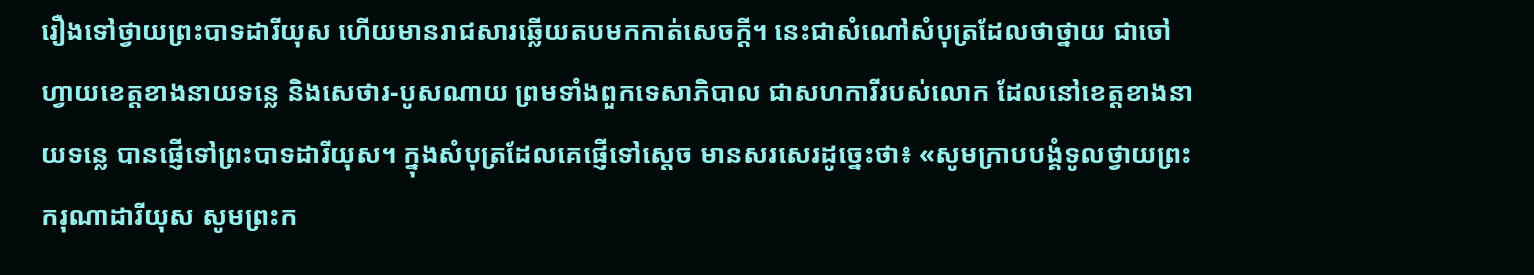រឿងទៅថ្វាយព្រះបាទដារីយុស ហើយមានរាជសារឆ្លើយតបមកកាត់សេចក្ដី។ នេះជាសំណៅសំបុត្រដែលថាថ្នាយ ជាចៅហ្វាយខេត្តខាងនាយទន្លេ និងសេថារ-បូសណាយ ព្រមទាំងពួកទេសាភិបាល ជាសហការីរបស់លោក ដែលនៅខេត្តខាងនាយទន្លេ បានផ្ញើទៅព្រះបាទដារីយុស។ ក្នុងសំបុត្រដែលគេផ្ញើទៅស្តេច មានសរសេរដូច្នេះថា៖ «សូមក្រាបបង្គំទូលថ្វាយព្រះករុណាដារីយុស សូមព្រះក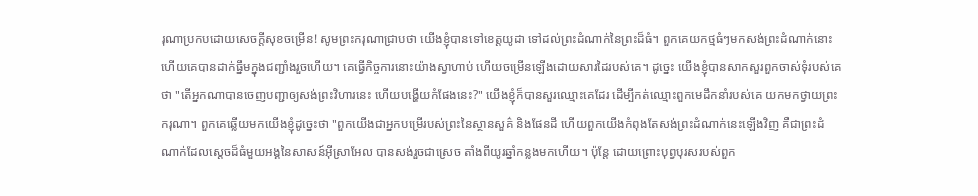រុណាប្រកបដោយសេចក្ដីសុខចម្រើន! សូមព្រះករុណាជ្រាបថា យើងខ្ញុំបានទៅខេត្តយូដា ទៅដល់ព្រះដំណាក់នៃព្រះដ៏ធំ។ ពួកគេយកថ្មធំៗមកសង់ព្រះដំណាក់នោះ ហើយគេបានដាក់ធ្នឹមក្នុងជញ្ជាំងរួចហើយ។ គេធ្វើកិច្ចការនោះយ៉ាងស្វាហាប់ ហើយចម្រើនឡើងដោយសារដៃរបស់គេ។ ដូច្នេះ យើងខ្ញុំបានសាកសួរពួកចាស់ទុំរបស់គេថា "តើអ្នកណាបានចេញបញ្ជាឲ្យសង់ព្រះវិហារនេះ ហើយបង្ហើយកំផែងនេះ?" យើងខ្ញុំក៏បានសួរឈ្មោះគេដែរ ដើម្បីកត់ឈ្មោះពួកមេដឹកនាំរបស់គេ យកមកថ្វាយព្រះករុណា។ ពួកគេឆ្លើយមកយើងខ្ញុំដូច្នេះថា "ពួកយើងជាអ្នកបម្រើរបស់ព្រះនៃស្ថានសួគ៌ និងផែនដី ហើយពួកយើងកំពុងតែសង់ព្រះដំណាក់នេះឡើងវិញ គឺជាព្រះដំណាក់ដែលស្តេចដ៏ធំមួយអង្គនៃសាសន៍អ៊ីស្រាអែល បានសង់រួចជាស្រេច តាំងពីយូរឆ្នាំកន្លងមកហើយ។ ប៉ុន្ដែ ដោយព្រោះបុព្វបុរសរបស់ពួក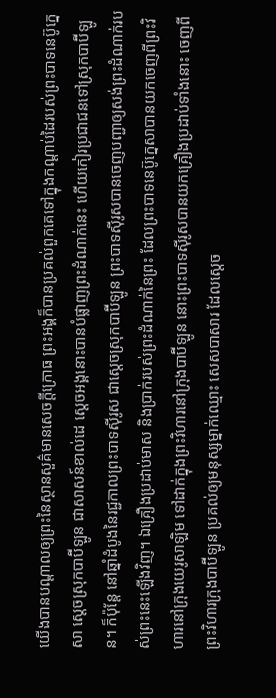យើងបានបណ្ដាលឲ្យព្រះនៃស្ថានសួគ៌មានសេចក្ដីក្រោធ ព្រះអង្គក៏បានប្រគល់ពួកគេទៅក្នុងកណ្ដាប់ដៃរបស់ព្រះបាទនេប៊ូក្នេសា ស្តេចស្រុកបាប៊ីឡូន ជាសាសន៍ខាល់ដេ ស្តេចអង្គនោះបានបំផ្លាញព្រះដំណាក់នេះ ហើយកៀរប្រជាជនទៅស្រុកបាប៊ីឡូន។ ក៏ប៉ុន្ដែ នៅឆ្នាំដំបូងនៃរជ្ជកាលព្រះបាទស៊ីរូស ជាស្តេចស្រុកបាប៊ីឡូន ព្រះបាទស៊ីរូសបានចេញបញ្ជាឲ្យសង់ព្រះដំណាក់របស់ព្រះនេះឡើងវិញ។ ឯគ្រឿងប្រដាប់មាស និងប្រាក់របស់ព្រះដំណាក់នៃព្រះ ដែលព្រះបាទនេប៊ូក្នេសាបានយកចេញពីព្រះវិហារនៅក្រុងយេរូសាឡិម ទៅដាក់ក្នុងព្រះវិហារនៅក្រុងបាប៊ីឡូន នោះព្រះបាទស៊ីរូសបានយកគ្រឿងប្រដាប់ទាំងនោះ ចេញពីព្រះវិហារក្រុងបាប៊ីឡូន ប្រគល់ឲ្យមនុស្សម្នាក់ឈ្មោះ សេសបាសារ ដែលស្ដេច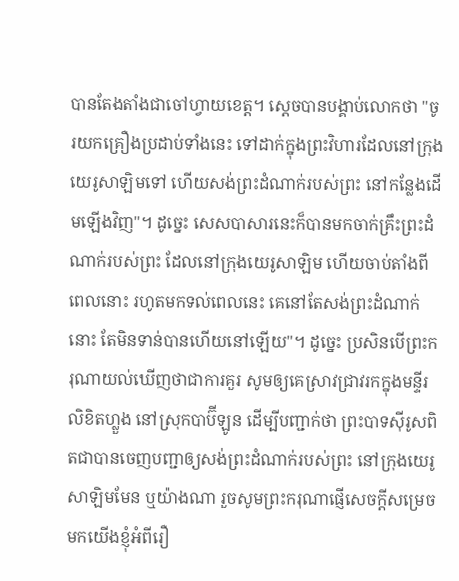បានតែងតាំងជាចៅហ្វាយខេត្ត។ ស្ដេចបានបង្គាប់លោកថា "ចូរយកគ្រឿងប្រដាប់ទាំងនេះ ទៅដាក់ក្នុងព្រះវិហារដែលនៅក្រុងយេរូសាឡិមទៅ ហើយសង់ព្រះដំណាក់របស់ព្រះ នៅកន្លែងដើមឡើងវិញ"។ ដូច្នេះ សេសបាសារនេះក៏បានមកចាក់គ្រឹះព្រះដំណាក់របស់ព្រះ ដែលនៅក្រុងយេរូសាឡិម ហើយចាប់តាំងពីពេលនោះ រហូតមកទល់ពេលនេះ គេនៅតែសង់ព្រះដំណាក់នោះ តែមិនទាន់បានហើយនៅឡើយ"។ ដូច្នេះ ប្រសិនបើព្រះករុណាយល់ឃើញថាជាការគួរ សូមឲ្យគេស្រាវជ្រាវរកក្នុងមន្ទីរលិខិតហ្លួង នៅស្រុកបាប៊ីឡូន ដើម្បីបញ្ជាក់ថា ព្រះបាទស៊ីរូសពិតជាបានចេញបញ្ជាឲ្យសង់ព្រះដំណាក់របស់ព្រះ នៅក្រុងយេរូសាឡិមមែន ឬយ៉ាងណា រួចសូមព្រះករុណាផ្ញើសេចក្ដីសម្រេចមកយើងខ្ញុំអំពីរឿ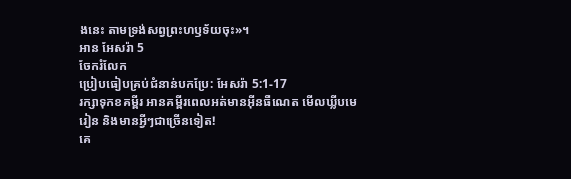ងនេះ តាមទ្រង់សព្វព្រះហឫទ័យចុះ»។
អាន អែសរ៉ា 5
ចែករំលែក
ប្រៀបធៀបគ្រប់ជំនាន់បកប្រែ: អែសរ៉ា 5:1-17
រក្សាទុកខគម្ពីរ អានគម្ពីរពេលអត់មានអ៊ីនធឺណេត មើលឃ្លីបមេរៀន និងមានអ្វីៗជាច្រើនទៀត!
គេ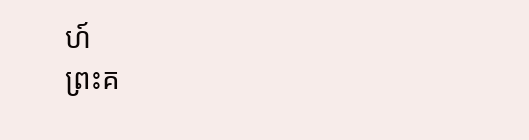ហ៍
ព្រះគ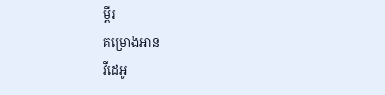ម្ពីរ
គម្រោងអាន
វីដេអូ